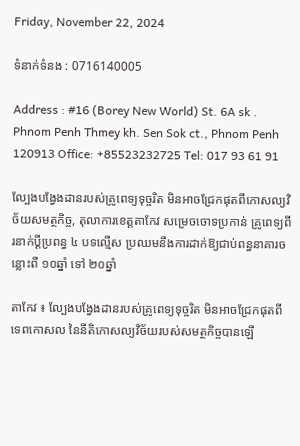Friday, November 22, 2024

ទំនាក់ទំនង : 0716140005

Address : #16 (Borey New World) St. 6A sk . Phnom Penh Thmey kh. Sen Sok ct., Phnom Penh 120913 Office: +85523232725 Tel: 017 93 61 91

ល្បែងបង្វែងដានរបស់គ្រូពេទ្យទុច្ចរិត មិនអាចជ្រែកផុតពីកោសល្យវិច័យសមត្ថកិច្ច, តុលាការខេត្តតាកែវ សម្រេចចោទប្រកាន់ គ្រូពេទ្យពីរនាក់ប្ដីប្រពន្ធ ៤ បទល្មើស ប្រឈមនឹងការដាក់ឱ្យជាប់ពន្ធនាគារចន្លោះពី ១០ឆ្នាំ ទៅ ២០ឆ្នាំ

តាកែវ ៖ ល្បែងបង្វែងដានរបស់គ្រូពេទ្យទុច្ចរិត មិនអាចជ្រែកផុតពីទេពកោសល នៃនីតិកោសល្យវិច័យរបស់សមត្ថកិច្ចបានឡើ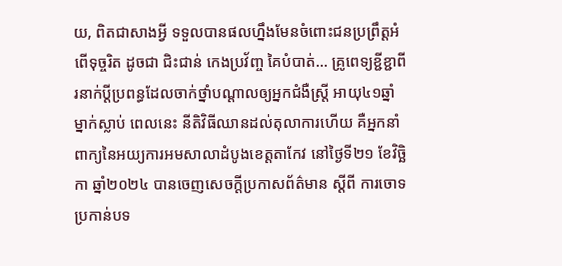យ, ពិតជាសាងអ្វី ទទួលបានផលហ្នឹងមែនចំពោះជនប្រព្រឹត្តអំពើទុច្ចរិត ដូចជា ជិះជាន់ កេងប្រវ័ញ្ច គៃបំបាត់… គ្រូពេទ្យខ្ជីខ្ជាពីរនាក់ប្ដីប្រពន្ធដែលចាក់ថ្នាំបណ្ដាលឲ្យអ្នកជំងឺស្ត្រី អាយុ៤១ឆ្នាំ ម្នាក់ស្លាប់ ពេលនេះ នីតិវិធីឈានដល់តុលាការហើយ គឺអ្នកនាំពាក្យនៃអយ្យការអមសាលាដំបូងខេត្តតាកែវ នៅថ្ងៃទី២១ ខែវិច្ឆិកា ឆ្នាំ២០២៤ បានចេញសេចក្តីប្រកាសព័ត៌មាន ស្តីពី ការចោទប្រកាន់បទ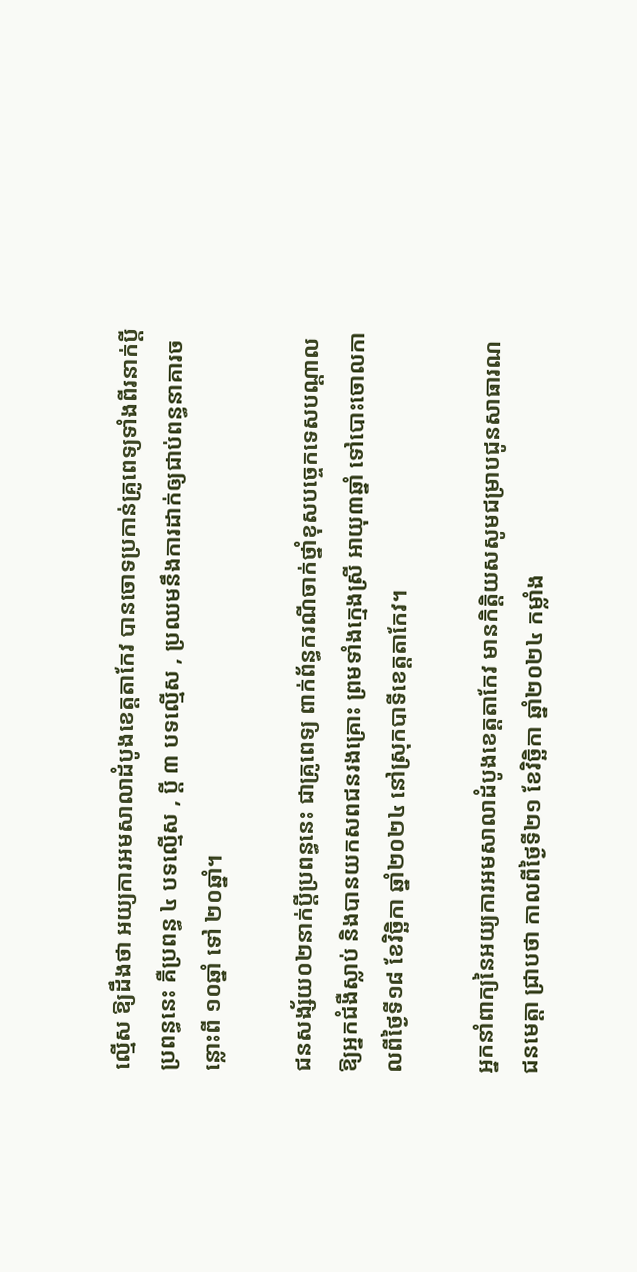ល្មើស ឱ្យដឹងថា អយ្យការអមសាលាដំបូងខេត្តតាកែវ បានចោទប្រកាន់គ្រូពេទ្យទាំងពីរនាក់ប្ដីប្រពន្ធនេះ គឺប្រពន្ធ ៤ បទល្មើស , ប្ដី ៣ បទល្មើស , ប្រឈមនឹងការដាក់ឲ្យជាប់ពន្ធនាគារចន្លោះពី ១០ឆ្នាំ ទៅ ២០ឆ្នាំ។

ជនសង្ស័យ០២នាក់ប្ដីប្រពន្ធនេះ ជាគ្រូពេទ្យ ពាក់ព័ន្ធករណីចាក់ថ្នាំខុសបច្ចេកទេសបណ្តាលឱ្យអ្នកជំងឺស្លាប់ និងបានយកសពជនរងគ្រោះ ព្រមទាំងក្មេងស្រី អាយុ៣ឆ្នាំ ទៅបោះចោលកាលពីថ្ងៃទី១៨ ខែវិច្ឆិកា ឆ្នាំ២០២៤ នៅស្រុកបាទីខេត្តតាកែវ។

អ្នកនាំពាក្យនៃអយ្យការអមសាលាដំបូងខេត្តតាកែវ មានកិត្តិយសសូមជម្រាបជូនសាធារណជនមេត្តា ជ្រាបថា កាលពីថ្ងៃទី២១ ខែវិច្ឆិកា ឆ្នាំ២០២៤ កម្លាំង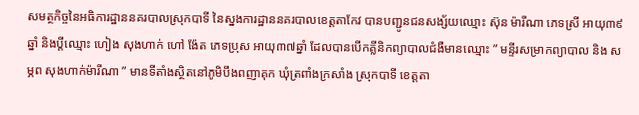សមត្ថកិច្ចនៃអធិការដ្ឋាននគរបាលស្រុកបាទី នៃស្នងការដ្ឋាននគរបាលខេត្តតាកែវ បានបញ្ជូនជនសង្ស័យឈ្មោះ ស៊ុន ម៉ារីណា ភេទស្រី អាយុ៣៩ឆ្នាំ និងប្ដីឈ្មោះ ហៀង សុងហាក់ ហៅ ង៉ែត ភេទប្រុស អាយុ៣៧ឆ្នាំ ដែលបានបើកគ្លីនិកព្យាបាលជំងឺមានឈ្មោះ ” មន្ទីរសម្រាកព្យាបាល និង សម្ភព សុងហាក់ម៉ារីណា ” មានទីតាំងស្ថិតនៅភូមិបឹងពញាគុក ឃុំត្រពាំងក្រសាំង ស្រុកបាទី ខេត្តតា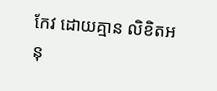កែវ ដោយគ្មាន លិខិតអនុ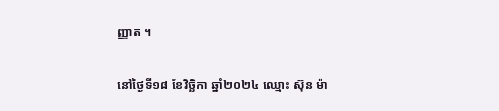ញ្ញាត ។

នៅថ្ងៃទី១៨ ខែវិច្ឆិកា ឆ្នាំ២០២៤ ឈ្មោះ ស៊ុន ម៉ា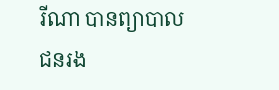រីណា បានព្យាបាលជនរង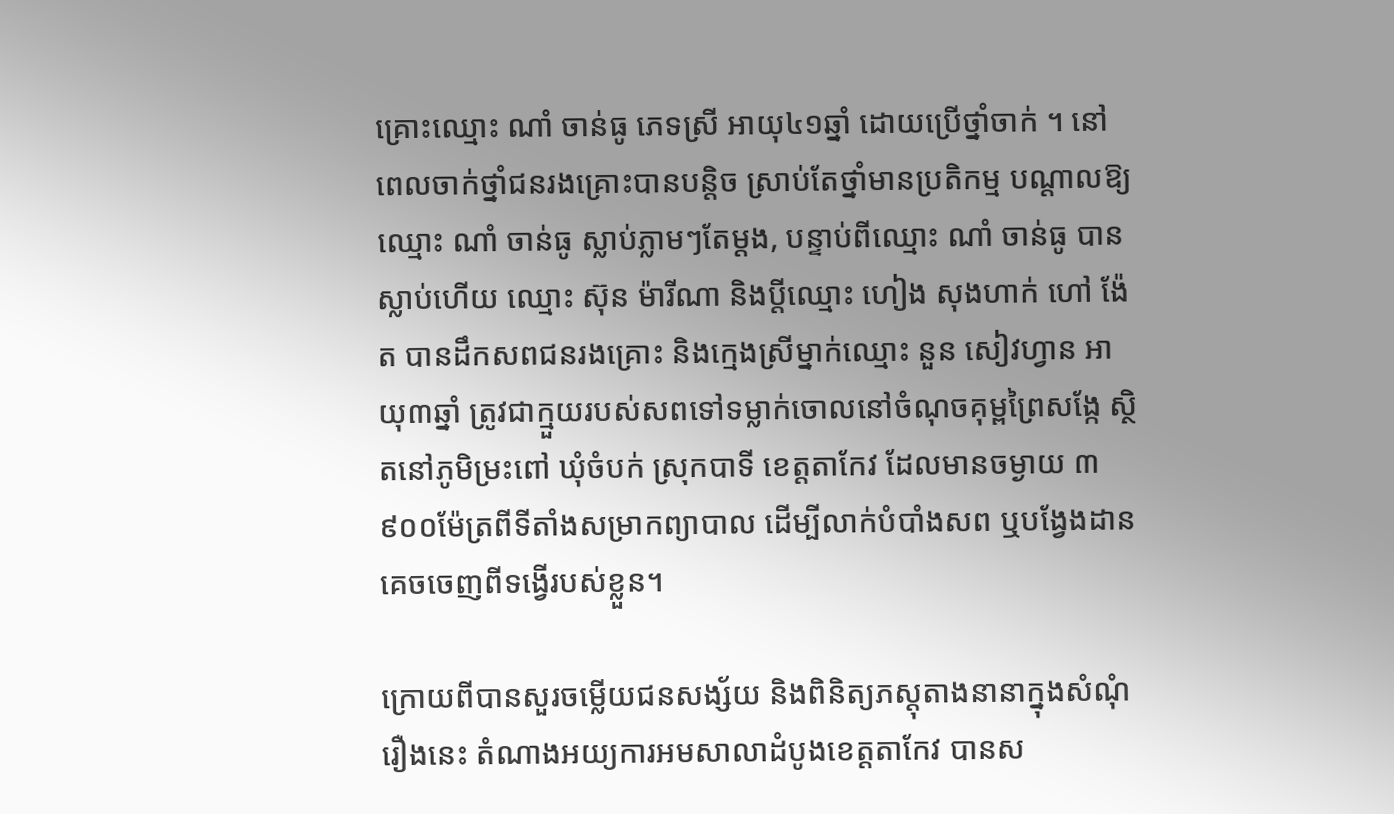គ្រោះឈ្មោះ ណាំ ចាន់ធូ ភេទស្រី អាយុ៤១ឆ្នាំ ដោយប្រើថ្នាំចាក់ ។ នៅពេលចាក់ថ្នាំជនរងគ្រោះបានបន្តិច ស្រាប់តែថ្នាំមានប្រតិកម្ម បណ្តាលឱ្យឈ្មោះ ណាំ ចាន់ធូ ស្លាប់ភ្លាមៗតែម្តង, បន្ទាប់ពីឈ្មោះ ណាំ ចាន់ធូ បានស្លាប់ហើយ ឈ្មោះ ស៊ុន ម៉ារីណា និងប្តីឈ្មោះ ហៀង សុងហាក់ ហៅ ង៉ែត បានដឹកសពជនរងគ្រោះ និងក្មេងស្រីម្នាក់ឈ្មោះ នួន សៀវហ្វាន អាយុ៣ឆ្នាំ ត្រូវជាក្មួយរបស់សពទៅទម្លាក់ចោលនៅចំណុចគុម្ពព្រៃសង្កែ ស្ថិតនៅភូមិម្រះពៅ ឃុំចំបក់ ស្រុកបាទី ខេត្តតាកែវ ដែលមានចម្ងាយ ៣ ៩០០ម៉ែត្រពីទីតាំងសម្រាកព្យាបាល ដើម្បីលាក់បំបាំងសព ឬបង្វែងដានគេចចេញពីទង្វើរបស់ខ្លួន។

ក្រោយពីបានសួរចម្លើយជនសង្ស័យ និងពិនិត្យភស្តុតាងនានាក្នុងសំណុំរឿងនេះ តំណាងអយ្យការអមសាលាដំបូងខេត្តតាកែវ បានស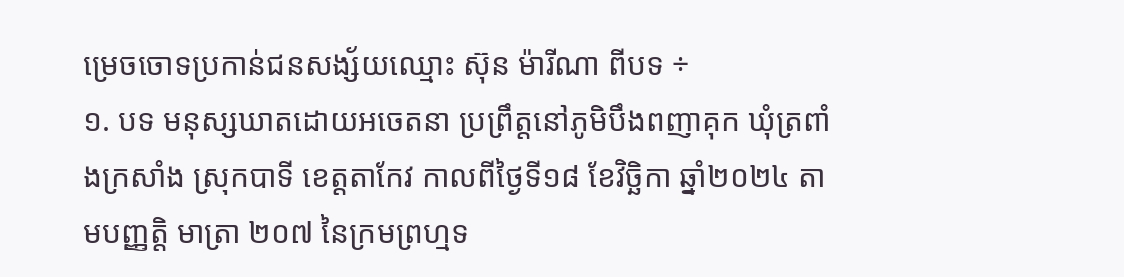ម្រេចចោទប្រកាន់ជនសង្ស័យឈ្មោះ ស៊ុន ម៉ារីណា ពីបទ ÷
១. បទ មនុស្សឃាតដោយអចេតនា ប្រព្រឹត្តនៅភូមិបឹងពញាគុក ឃុំត្រពាំងក្រសាំង ស្រុកបាទី ខេត្តតាកែវ កាលពីថ្ងៃទី១៨ ខែវិច្ឆិកា ឆ្នាំ២០២៤ តាមបញ្ញត្តិ មាត្រា ២០៧ នៃក្រមព្រហ្មទ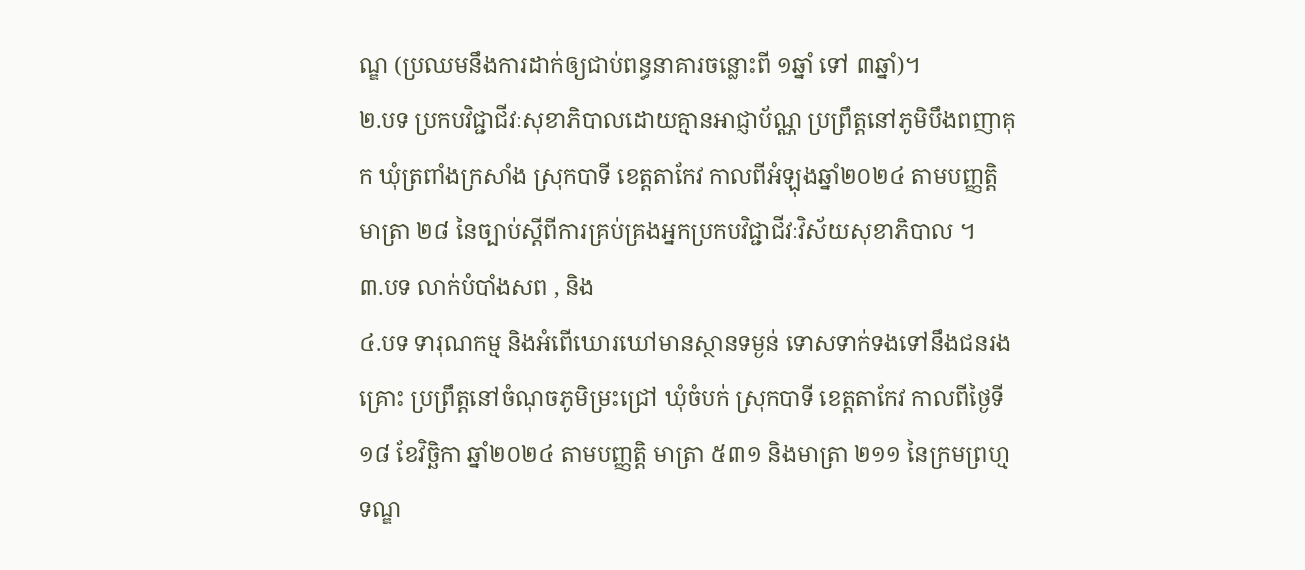ណ្ឌ (ប្រឈមនឹងការដាក់ឲ្យជាប់ពន្ធនាគារចន្លោះពី ១ឆ្នាំ ទៅ ៣ឆ្នាំ)។
២.បទ ប្រកបវិជ្ជាជីវៈសុខាភិបាលដោយគ្មានអាជ្ញាប័ណ្ណ ប្រព្រឹត្តនៅភូមិបឹងពញាគុក ឃុំត្រពាំងក្រសាំង ស្រុកបាទី ខេត្តតាកែវ កាលពីអំឡុងឆ្នាំ២០២៤ តាមបញ្ញត្តិ មាត្រា ២៨ នៃច្បាប់ស្តីពីការគ្រប់គ្រងអ្នកប្រកបវិជ្ជាជីវៈវិស័យសុខាភិបាល ។
៣.បទ លាក់បំបាំងសព , និង
៤.បទ ទារុណកម្ម និងអំពើឃោរឃៅមានស្ថានទម្ងន់ ទោសទាក់ទងទៅនឹងជនរងគ្រោះ ប្រព្រឹត្តនៅចំណុចភូមិម្រះជ្រៅ ឃុំចំបក់ ស្រុកបាទី ខេត្តតាកែវ កាលពីថ្ងៃទី១៨ ខែវិច្ឆិកា ឆ្នាំ២០២៤ តាមបញ្ញត្តិ មាត្រា ៥៣១ និងមាត្រា ២១១ នៃក្រមព្រហ្មទណ្ឌ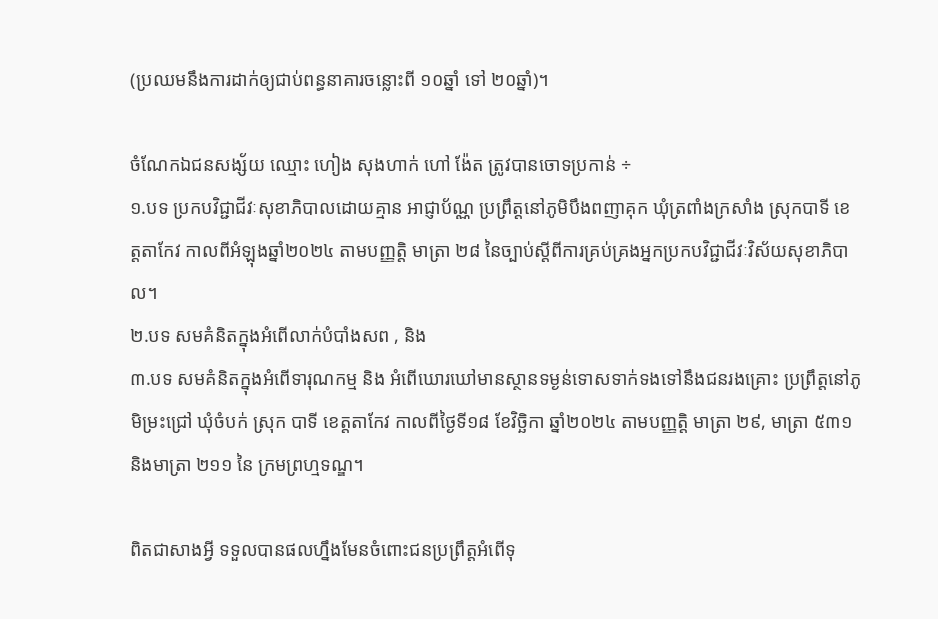(ប្រឈមនឹងការដាក់ឲ្យជាប់ពន្ធនាគារចន្លោះពី ១០ឆ្នាំ ទៅ ២០ឆ្នាំ)។

ចំណែកឯជនសង្ស័យ ឈ្មោះ ហៀង សុងហាក់ ហៅ ង៉ែត ត្រូវបានចោទប្រកាន់ ÷
១.បទ ប្រកបវិជ្ជាជីវៈសុខាភិបាលដោយគ្មាន អាជ្ញាប័ណ្ណ ប្រព្រឹត្តនៅភូមិបឹងពញាគុក ឃុំត្រពាំងក្រសាំង ស្រុកបាទី ខេត្តតាកែវ កាលពីអំឡុងឆ្នាំ២០២៤ តាមបញ្ញត្តិ មាត្រា ២៨ នៃច្បាប់ស្តីពីការគ្រប់គ្រងអ្នកប្រកបវិជ្ជាជីវៈវិស័យសុខាភិបាល។
២.បទ សមគំនិតក្នុងអំពើលាក់បំបាំងសព , និង
៣.បទ សមគំនិតក្នុងអំពើទារុណកម្ម និង អំពើឃោរឃៅមានស្ថានទម្ងន់ទោសទាក់ទងទៅនឹងជនរងគ្រោះ ប្រព្រឹត្តនៅភូមិម្រះជ្រៅ ឃុំចំបក់ ស្រុក បាទី ខេត្តតាកែវ កាលពីថ្ងៃទី១៨ ខែវិច្ឆិកា ឆ្នាំ២០២៤ តាមបញ្ញត្តិ មាត្រា ២៩, មាត្រា ៥៣១ និងមាត្រា ២១១ នៃ ក្រមព្រហ្មទណ្ឌ។

ពិតជាសាងអ្វី ទទួលបានផលហ្នឹងមែនចំពោះជនប្រព្រឹត្តអំពើទុ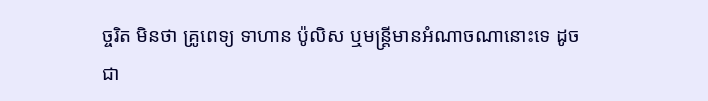ច្ចរិត មិនថា គ្រូពេទ្យ ទាហាន ប៉ូលិស ឬមន្ត្រីមានអំណាចណានោះទេ ដូចជា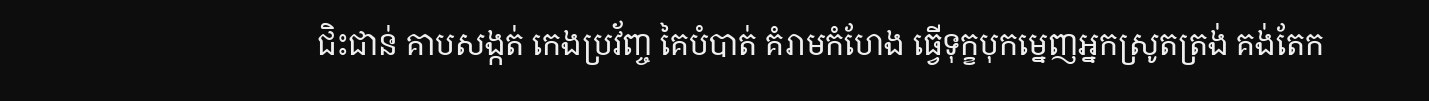ជិះជាន់ គាបសង្កត់ កេងប្រវ័ញ្ច គៃបំបាត់ គំរាមកំហែង ធ្វើទុក្ខបុកម្នេញអ្នកស្រូតត្រង់ គង់តែក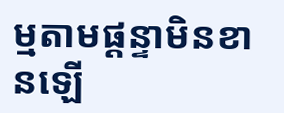ម្មតាមផ្ដន្ទាមិនខានឡើ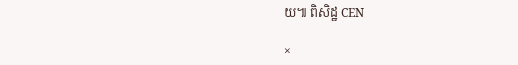យ៕ ពិសិដ្ឋ CEN

×